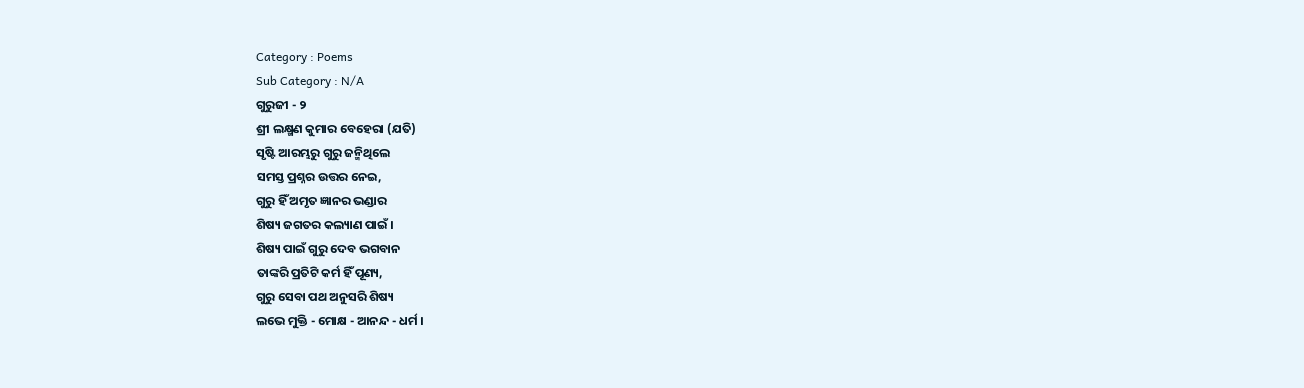Category : Poems
Sub Category : N/A
ଗୁରୁଜୀ - ୨
ଶ୍ରୀ ଲକ୍ଷ୍ମଣ କୁମାର ବେହେରା (ଯତି)
ସୃଷ୍ଟି ଆରମ୍ଭରୁ ଗୁରୁ ଜନ୍ମିଥିଲେ
ସମସ୍ତ ପ୍ରଶ୍ନର ଉତ୍ତର ନେଇ,
ଗୁରୁ ହିଁ ଅମୃତ ଜ୍ଞାନର ଭଣ୍ଡାର
ଶିଷ୍ୟ ଜଗତର କଲ୍ୟାଣ ପାଇଁ ।
ଶିଷ୍ୟ ପାଇଁ ଗୁରୁ ଦେବ ଭଗବାନ
ତାଙ୍କରି ପ୍ରତିଟି କର୍ମ ହିଁ ପୂଣ୍ୟ,
ଗୁରୁ ସେବା ପଥ ଅନୁସରି ଶିଷ୍ୟ
ଲଭେ ମୁକ୍ତି - ମୋକ୍ଷ - ଆନନ୍ଦ - ଧର୍ମ ।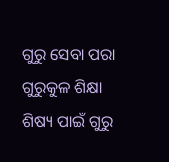ଗୁରୁ ସେବା ପରା ଗୁରୁକୁଳ ଶିକ୍ଷା
ଶିଷ୍ୟ ପାଇଁ ଗୁରୁ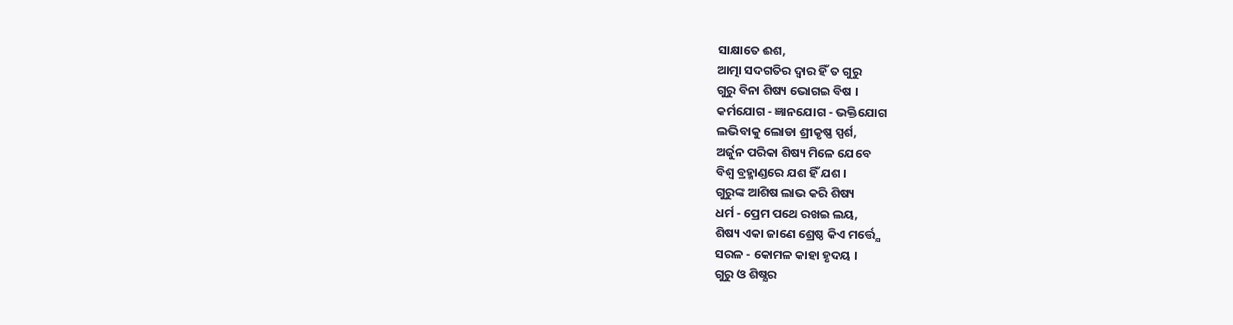ସାକ୍ଷାତେ ଈଶ,
ଆତ୍ମା ସଦଗତିର ଦ୍ବାର ହିଁ ତ ଗୁରୁ
ଗୁରୁ ବିନା ଶିଷ୍ୟ ଭୋଗଇ ବିଷ ।
କର୍ମଯୋଗ - ଜ୍ଞାନଯୋଗ - ଭକ୍ତିଯୋଗ
ଲଭିବାକୁ ଲୋଡା ଶ୍ରୀକୃଷ୍ଣ ସ୍ପର୍ଶ,
ଅର୍ଜୁନ ପରିକା ଶିଷ୍ୟ ମିଳେ ଯେବେ
ବିଶ୍ଵ ବ୍ରହ୍ମାଣ୍ଡରେ ଯଶ ହିଁ ଯଶ ।
ଗୁରୁଙ୍କ ଆଶିଷ ଲାଭ କରି ଶିଷ୍ୟ
ଧର୍ମ - ପ୍ରେମ ପଥେ ରଖଇ ଲୟ,
ଶିଷ୍ୟ ଏକା ଜାଣେ ଶ୍ରେଷ୍ଠ କିଏ ମର୍ତ୍ତ୍ଯେ
ସରଳ - କୋମଳ କାହା ହୃଦୟ ।
ଗୁରୁ ଓ ଶିଷ୍ଯର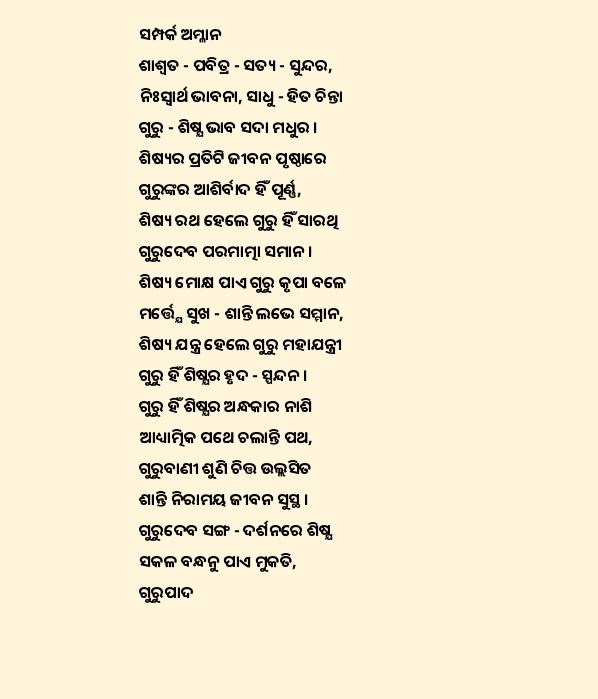ସମ୍ପର୍କ ଅମ୍ଳାନ
ଶାଶ୍ବତ - ପବିତ୍ର - ସତ୍ୟ - ସୁନ୍ଦର,
ନିଃସ୍ଵାର୍ଥ ଭାବନା, ସାଧୁ - ହିତ ଚିନ୍ତା
ଗୁରୁ - ଶିଷ୍ଯ ଭାବ ସଦା ମଧୁର ।
ଶିଷ୍ୟର ପ୍ରତିଟି ଜୀବନ ପୃଷ୍ଠାରେ
ଗୁରୁଙ୍କର ଆଶିର୍ବାଦ ହିଁ ପୂର୍ଣ୍ଣ,
ଶିଷ୍ୟ ରଥ ହେଲେ ଗୁରୁ ହିଁ ସାରଥି
ଗୁରୁଦେବ ପରମାତ୍ମା ସମାନ ।
ଶିଷ୍ୟ ମୋକ୍ଷ ପାଏ ଗୁରୁ କୃପା ବଳେ
ମର୍ତ୍ତ୍ଯେ ସୁଖ - ଶାନ୍ତି ଲଭେ ସମ୍ମାନ,
ଶିଷ୍ୟ ଯନ୍ତ୍ର ହେଲେ ଗୁରୁ ମହାଯନ୍ତ୍ରୀ
ଗୁରୁ ହିଁ ଶିଷ୍ଯର ହୃଦ - ସ୍ପନ୍ଦନ ।
ଗୁରୁ ହିଁ ଶିଷ୍ଯର ଅନ୍ଧକାର ନାଶି
ଆଧ୍ୟାତ୍ମିକ ପଥେ ଚଲାନ୍ତି ପଥ,
ଗୁରୁବାଣୀ ଶୁଣି ଚିତ୍ତ ଉଲ୍ଲସିତ
ଶାନ୍ତି ନିରାମୟ ଜୀବନ ସୁସ୍ଥ ।
ଗୁରୁଦେବ ସଙ୍ଗ - ଦର୍ଶନରେ ଶିଷ୍ଯ
ସକଳ ବନ୍ଧନୁ ପାଏ ମୁକତି,
ଗୁରୁପାଦ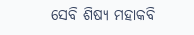ସେବି ଶିଷ୍ୟ ମହାକବି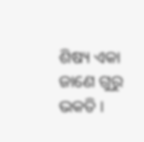ଶିଷ୍ୟ ଏକା ଜାଣେ ଗୁରୁ ଭକତି ।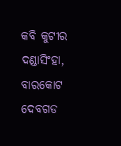କବି କୁଟୀର
ଦଣ୍ଡାସିଂହା, ବାରକୋଟ
ଦେବଗଡ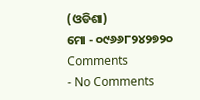(ଓଡିଶା)
ମୋ - ୦୯୬୬୮୨୪୨୭୨୦
Comments
- No Comments